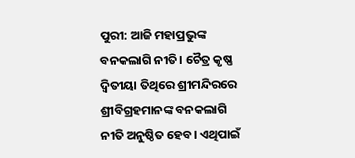ପୁରୀ: ଆଜି ମହାପ୍ରଭୁଙ୍କ ବନକଲାଗି ନୀତି। ଚୈତ୍ର କୃଷ୍ଣ ଦ୍ୱିତୀୟା ତିଥିରେ ଶ୍ରୀମନ୍ଦିରରେ ଶ୍ରୀବିଗ୍ରହମାନଙ୍କ ବନକଲାଗି ନୀତି ଅନୁଷ୍ଠିତ ହେବ। ଏଥିପାଇଁ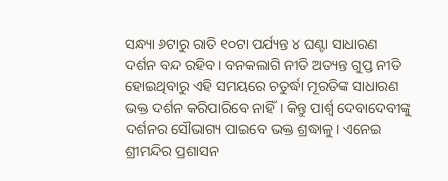ସନ୍ଧ୍ୟା ୬ଟାରୁ ରାତି ୧୦ଟା ପର୍ଯ୍ୟନ୍ତ ୪ ଘଣ୍ଟା ସାଧାରଣ ଦର୍ଶନ ବନ୍ଦ ରହିବ। ବନକଲାଗି ନୀତି ଅତ୍ୟନ୍ତ ଗୁପ୍ତ ନୀତି ହୋଇଥିବାରୁ ଏହି ସମୟରେ ଚତୁର୍ଦ୍ଧା ମୂରତିଙ୍କ ସାଧାରଣ ଭକ୍ତ ଦର୍ଶନ କରିପାରିବେ ନାହିଁ। କିନ୍ତୁ ପାର୍ଶ୍ଵ ଦେବାଦେବୀଙ୍କୁ ଦର୍ଶନର ସୌଭାଗ୍ୟ ପାଇବେ ଭକ୍ତ ଶ୍ରଦ୍ଧାଳୁ। ଏନେଇ ଶ୍ରୀମନ୍ଦିର ପ୍ରଶାସନ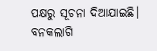ପକ୍ଷରୁ ସୂଚନା ଦିଆଯାଇଛି।
ବନକଲାଗି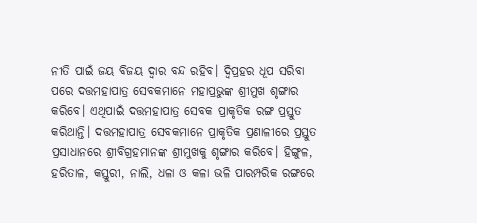ନୀତି ପାଇଁ ଜୟ ବିଜୟ ଦ୍ୱାର ବନ୍ଦ ରହିବ। ଦ୍ୱିପ୍ରହର ଧୂପ ସରିବା ପରେ ଦତ୍ତମହାପାତ୍ର ସେବକମାନେ ମହାପ୍ରଭୁଙ୍କ ଶ୍ରୀମୁଖ ଶୃଙ୍ଗାର କରିବେ। ଏଥିପାଇଁ ଦତ୍ତମହାପାତ୍ର ସେବକ ପ୍ରାକୃତିକ ରଙ୍ଗ ପ୍ରସ୍ତୁତ କରିଥାନ୍ତି। ଦତ୍ତମହାପାତ୍ର ସେବକମାନେ ପ୍ରାକୃତିକ ପ୍ରଣାଳୀରେ ପ୍ରସ୍ତୁତ ପ୍ରସାଧାନରେ ଶ୍ରୀବିଗ୍ରହମାନଙ୍କ ଶ୍ରୀମୁଖକୁ ଶୃଙ୍ଗାର କରିବେ। ହିଙ୍ଗୁଳ, ହରିତାଳ, କସ୍ତୁରୀ, ନାଲି, ଧଳା ଓ କଳା ଭଳି ପାରମ୍ପରିକ ରଙ୍ଗରେ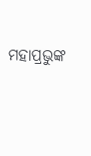ମହାପ୍ରଭୁଙ୍କ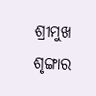ଶ୍ରୀମୁଖ ଶୃଙ୍ଗାର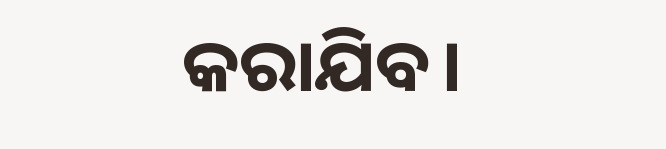କରାଯିବ।